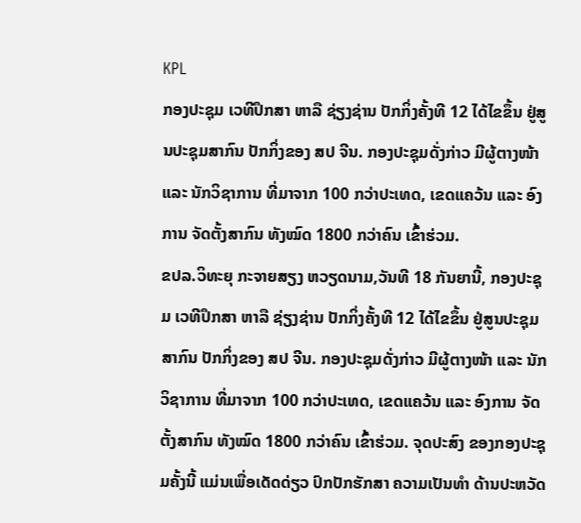KPL
ກອງປະຊຸມ ເວທີປຶກສາ ຫາລື ຊ່ຽງຊ່ານ ປັກກິ່ງຄັ້ງທີ 12 ໄດ້ໄຂຂຶ້ນ ຢູ່ສູນປະຊຸມສາກົນ ປັກກິ່ງຂອງ ສປ ຈີນ. ກອງປະຊຸມດັ່ງກ່າວ ມີຜູ້ຕາງໜ້າ ແລະ ນັກວິຊາການ ທີ່ມາຈາກ 100 ກວ່າປະເທດ, ເຂດແຄວ້ນ ແລະ ອົງການ ຈັດຕັ້ງສາກົນ ທັງໝົດ 1800 ກວ່າຄົນ ເຂົ້າຮ່ວມ.
ຂປລ.ວິທະຍຸ ກະຈາຍສຽງ ຫວຽດນາມ,ວັນທີ 18 ກັນຍານີ້, ກອງປະຊຸມ ເວທີປຶກສາ ຫາລື ຊ່ຽງຊ່ານ ປັກກິ່ງຄັ້ງທີ 12 ໄດ້ໄຂຂຶ້ນ ຢູ່ສູນປະຊຸມສາກົນ ປັກກິ່ງຂອງ ສປ ຈີນ. ກອງປະຊຸມດັ່ງກ່າວ ມີຜູ້ຕາງໜ້າ ແລະ ນັກວິຊາການ ທີ່ມາຈາກ 100 ກວ່າປະເທດ, ເຂດແຄວ້ນ ແລະ ອົງການ ຈັດຕັ້ງສາກົນ ທັງໝົດ 1800 ກວ່າຄົນ ເຂົ້າຮ່ວມ. ຈຸດປະສົງ ຂອງກອງປະຊຸມຄັ້ງນີ້ ແມ່ນເພື່ອເດັດດ່ຽວ ປົກປັກຮັກສາ ຄວາມເປັນທຳ ດ້ານປະຫວັດ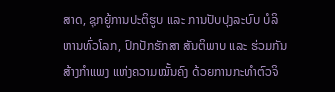ສາດ, ຊຸກຍູ້ການປະຕິຮູບ ແລະ ການປັບປຸງລະບົບ ບໍລິຫານທົ່ວໂລກ, ປົກປັກຮັກສາ ສັນຕິພາບ ແລະ ຮ່ວມກັນສ້າງກຳແພງ ແຫ່ງຄວາມໝັ້ນຄົງ ດ້ວຍການກະທຳຕົວຈິ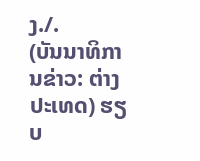ງ./.
(ບັນນາທິການຂ່າວ: ຕ່າງປະເທດ) ຮຽບ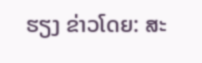ຮຽງ ຂ່າວໂດຍ: ສະ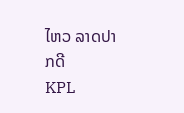ໄຫວ ລາດປາກດີ
KPL